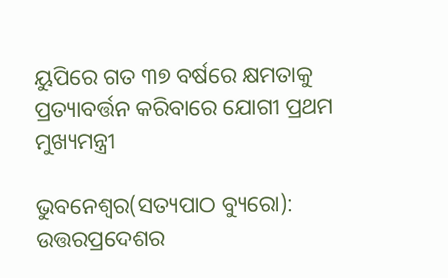ୟୁପିରେ ଗତ ୩୭ ବର୍ଷରେ କ୍ଷମତାକୁ ପ୍ରତ୍ୟାବର୍ତ୍ତନ କରିବାରେ ଯୋଗୀ ପ୍ରଥମ ମୁଖ୍ୟମନ୍ତ୍ରୀ

ଭୁବନେଶ୍ୱର(ସତ୍ୟପାଠ ବ୍ୟୁରୋ): ଉତ୍ତରପ୍ରଦେଶର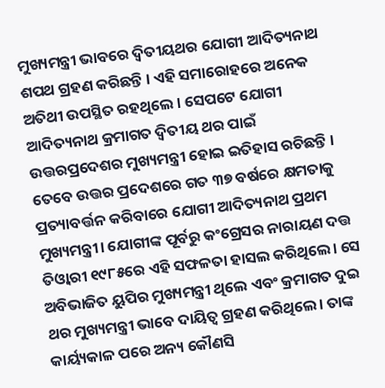ମୁଖ୍ୟମନ୍ତ୍ରୀ ଭାବରେ ଦ୍ୱିତୀୟଥର ଯୋଗୀ ଆଦିତ୍ୟନାଥ ଶପଥ ଗ୍ରହଣ କରିଛନ୍ତି । ଏହି ସମାରୋହରେ ଅନେକ ଅତିଥୀ ଉପସ୍ଥିତ ରହଥିଲେ । ସେପଟେ ଯୋଗୀ ଆଦିତ୍ୟନାଥ କ୍ରମାଗତ ଦ୍ୱିତୀୟ ଥର ପାଇଁ ଉତ୍ତରପ୍ରଦେଶର ମୁଖ୍ୟମନ୍ତ୍ରୀ ହୋଇ ଇତିହାସ ରଚିଛନ୍ତି । ତେବେ ଉତ୍ତର ପ୍ରଦେଶରେ ଗତ ୩୭ ବର୍ଷରେ କ୍ଷମତାକୁ ପ୍ରତ୍ୟାବର୍ତ୍ତନ କରିବାରେ ଯୋଗୀ ଆଦିତ୍ୟନାଥ ପ୍ରଥମ ମୁଖ୍ୟମନ୍ତ୍ରୀ। ଯୋଗୀଙ୍କ ପୂର୍ବରୁ କଂଗ୍ରେସର ନାରାୟଣ ଦତ୍ତ ତିଓ୍ଵାରୀ ୧୯୮୫ରେ ଏହି ସଫଳତା ହାସଲ କରିଥିଲେ। ସେ ଅବିଭାଜିତ ୟୁପିର ମୁଖ୍ୟମନ୍ତ୍ରୀ ଥିଲେ ଏବଂ କ୍ରମାଗତ ଦୁଇ ଥର ମୁଖ୍ୟମନ୍ତ୍ରୀ ଭାବେ ଦାୟିତ୍ଵ ଗ୍ରହଣ କରିଥିଲେ। ତାଙ୍କ କାର୍ୟ୍ୟକାଳ ପରେ ଅନ୍ୟ କୌଣସି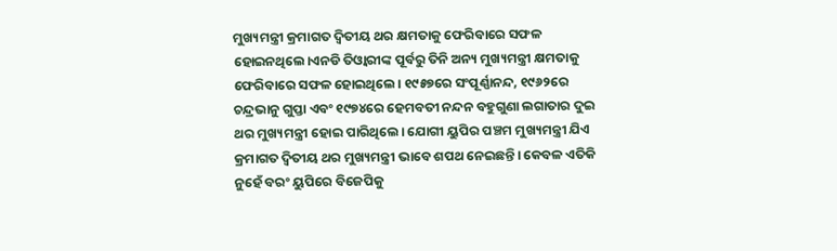ମୁଖ୍ୟମନ୍ତ୍ରୀ କ୍ରମାଗତ ଦ୍ଵିତୀୟ ଥର କ୍ଷମତାକୁ ଫେରିବାରେ ସଫଳ ହୋଇନଥିଲେ।ଏନଡି ତିଓ୍ଵାରୀଙ୍କ ପୂର୍ବରୁ ତିନି ଅନ୍ୟ ମୁଖ୍ୟମନ୍ତ୍ରୀ କ୍ଷମତାକୁ ଫେରିବାରେ ସଫଳ ହୋଇଥିଲେ। ୧୯୫୭ରେ ସଂପୂର୍ଣ୍ଣାନନ୍ଦ, ୧୯୬୨ରେ ଚନ୍ଦ୍ରଭାନୁ ଗୁପ୍ତା ଏବଂ ୧୯୭୪ରେ ହେମବତୀ ନନ୍ଦନ ବହୁଗୁଣା ଲଗାତାର ଦୁଇ ଥର ମୁଖ୍ୟମନ୍ତ୍ରୀ ହୋଇ ପାରିଥିଲେ। ଯୋଗୀ ୟୁପିର ପଞ୍ଚମ ମୁଖ୍ୟମନ୍ତ୍ରୀ ଯିଏ କ୍ରମାଗତ ଦ୍ଵିତୀୟ ଥର ମୁଖ୍ୟମନ୍ତ୍ରୀ ଭାବେ ଶପଥ ନେଇଛନ୍ତି। କେବଳ ଏତିକି ନୁହେଁ ବରଂ ୟୁପିରେ ବିଜେପିକୁ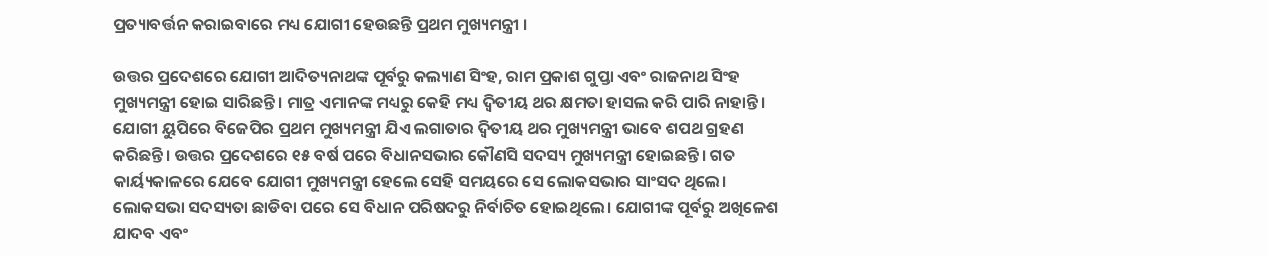ପ୍ରତ୍ୟାବର୍ତ୍ତନ କରାଇବାରେ ମଧ୍ୟ ଯୋଗୀ ହେଉଛନ୍ତି ପ୍ରଥମ ମୁଖ୍ୟମନ୍ତ୍ରୀ ।

ଉତ୍ତର ପ୍ରଦେଶରେ ଯୋଗୀ ଆଦିତ୍ୟନାଥଙ୍କ ପୂର୍ବରୁ କଲ୍ୟାଣ ସିଂହ, ରାମ ପ୍ରକାଶ ଗୁପ୍ତା ଏବଂ ରାଜନାଥ ସିଂହ ମୁଖ୍ୟମନ୍ତ୍ରୀ ହୋଇ ସାରିଛନ୍ତି। ମାତ୍ର ଏମାନଙ୍କ ମଧ୍ୟରୁ କେହି ମଧ୍ୟ ଦ୍ଵିତୀୟ ଥର କ୍ଷମତା ହାସଲ କରି ପାରି ନାହାନ୍ତି। ଯୋଗୀ ୟୁପିରେ ବିଜେପିର ପ୍ରଥମ ମୁଖ୍ୟମନ୍ତ୍ରୀ ଯିଏ ଲଗାତାର ଦ୍ଵିତୀୟ ଥର ମୁଖ୍ୟମନ୍ତ୍ରୀ ଭାବେ ଶପଥ ଗ୍ରହଣ କରିଛନ୍ତି। ଉତ୍ତର ପ୍ରଦେଶରେ ୧୫ ବର୍ଷ ପରେ ବିଧାନସଭାର କୌଣସି ସଦସ୍ୟ ମୁଖ୍ୟମନ୍ତ୍ରୀ ହୋଇଛନ୍ତି। ଗତ କାର୍ୟ୍ୟକାଳରେ ଯେବେ ଯୋଗୀ ମୁଖ୍ୟମନ୍ତ୍ରୀ ହେଲେ ସେହି ସମୟରେ ସେ ଲୋକସଭାର ସାଂସଦ ଥିଲେ। ଲୋକସଭା ସଦସ୍ୟତା ଛାଡିବା ପରେ ସେ ବିଧାନ ପରିଷଦରୁ ନିର୍ବାଚିତ ହୋଇଥିଲେ। ଯୋଗୀଙ୍କ ପୂର୍ବରୁ ଅଖିଳେଶ ଯାଦବ ଏବଂ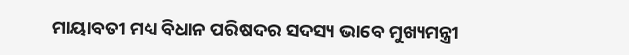ମାୟାବତୀ ମଧ୍ୟ ବିଧାନ ପରିଷଦର ସଦସ୍ୟ ଭାବେ ମୁଖ୍ୟମନ୍ତ୍ରୀ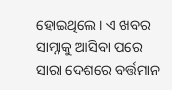ହୋଇଥିଲେ। ଏ ଖବର ସାମ୍ନାକୁ ଆସିବା ପରେ ସାରା ଦେଶରେ ବର୍ତ୍ତମାନ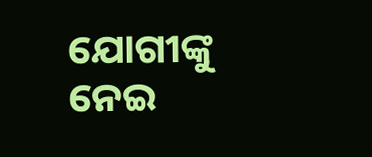ଯୋଗୀଙ୍କୁ ନେଇ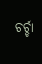ଚର୍ଚ୍ଚା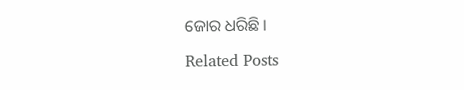ଜୋର ଧରିଛି ।

Related Posts